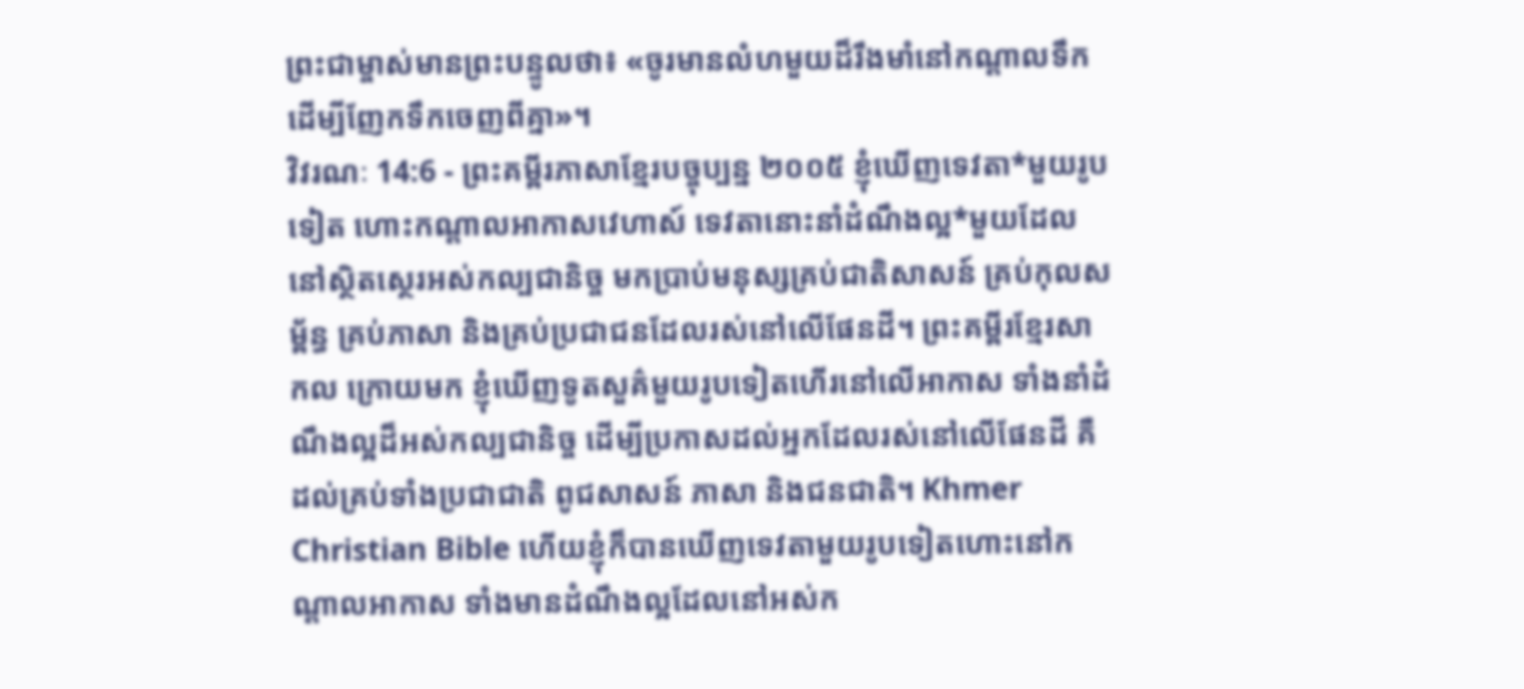ព្រះជាម្ចាស់មានព្រះបន្ទូលថា៖ «ចូរមានលំហមួយដ៏រឹងមាំនៅកណ្ដាលទឹក ដើម្បីញែកទឹកចេញពីគ្នា»។
វិវរណៈ 14:6 - ព្រះគម្ពីរភាសាខ្មែរបច្ចុប្បន្ន ២០០៥ ខ្ញុំឃើញទេវតា*មួយរូបទៀត ហោះកណ្ដាលអាកាសវេហាស៍ ទេវតានោះនាំដំណឹងល្អ*មួយដែលនៅស្ថិតស្ថេរអស់កល្បជានិច្ច មកប្រាប់មនុស្សគ្រប់ជាតិសាសន៍ គ្រប់កុលសម្ព័ន្ធ គ្រប់ភាសា និងគ្រប់ប្រជាជនដែលរស់នៅលើផែនដី។ ព្រះគម្ពីរខ្មែរសាកល ក្រោយមក ខ្ញុំឃើញទូតសួគ៌មួយរូបទៀតហើរនៅលើអាកាស ទាំងនាំដំណឹងល្អដ៏អស់កល្បជានិច្ច ដើម្បីប្រកាសដល់អ្នកដែលរស់នៅលើផែនដី គឺដល់គ្រប់ទាំងប្រជាជាតិ ពូជសាសន៍ ភាសា និងជនជាតិ។ Khmer Christian Bible ហើយខ្ញុំក៏បានឃើញទេវតាមួយរូបទៀតហោះនៅកណ្ដាលអាកាស ទាំងមានដំណឹងល្អដែលនៅអស់ក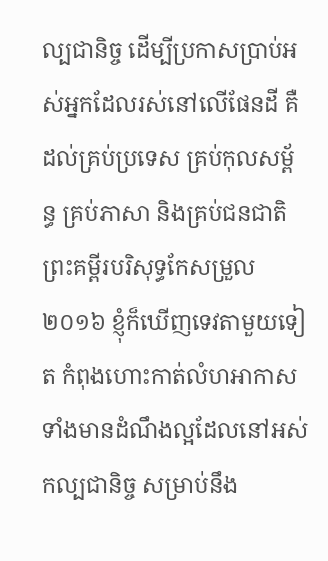ល្បជានិច្ច ដើម្បីប្រកាសប្រាប់អស់អ្នកដែលរស់នៅលើផែនដី គឺដល់គ្រប់ប្រទេស គ្រប់កុលសម្ព័ន្ធ គ្រប់ភាសា និងគ្រប់ជនជាតិ ព្រះគម្ពីរបរិសុទ្ធកែសម្រួល ២០១៦ ខ្ញុំក៏ឃើញទេវតាមួយទៀត កំពុងហោះកាត់លំហអាកាស ទាំងមានដំណឹងល្អដែលនៅអស់កល្បជានិច្ច សម្រាប់នឹង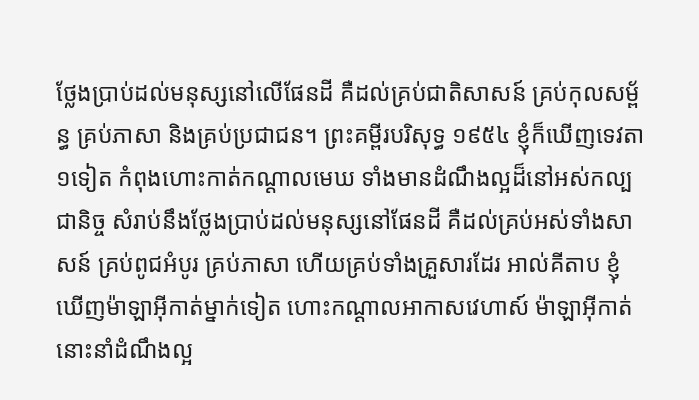ថ្លែងប្រាប់ដល់មនុស្សនៅលើផែនដី គឺដល់គ្រប់ជាតិសាសន៍ គ្រប់កុលសម្ព័ន្ធ គ្រប់ភាសា និងគ្រប់ប្រជាជន។ ព្រះគម្ពីរបរិសុទ្ធ ១៩៥៤ ខ្ញុំក៏ឃើញទេវតា១ទៀត កំពុងហោះកាត់កណ្តាលមេឃ ទាំងមានដំណឹងល្អដ៏នៅអស់កល្បជានិច្ច សំរាប់នឹងថ្លែងប្រាប់ដល់មនុស្សនៅផែនដី គឺដល់គ្រប់អស់ទាំងសាសន៍ គ្រប់ពូជអំបូរ គ្រប់ភាសា ហើយគ្រប់ទាំងគ្រួសារដែរ អាល់គីតាប ខ្ញុំឃើញម៉ាឡាអ៊ីកាត់ម្នាក់ទៀត ហោះកណ្ដាលអាកាសវេហាស៍ ម៉ាឡាអ៊ីកាត់នោះនាំដំណឹងល្អ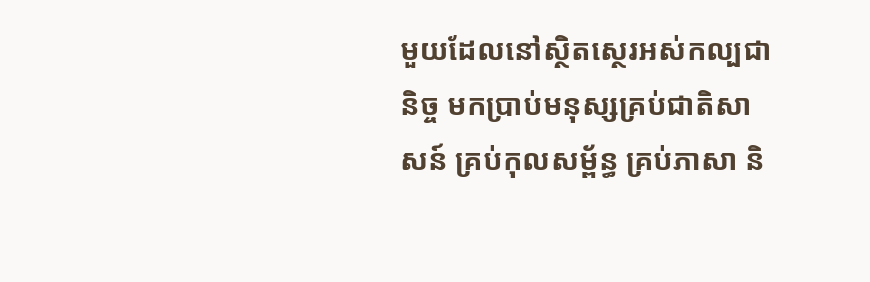មួយដែលនៅស្ថិតស្ថេរអស់កល្បជានិច្ច មកប្រាប់មនុស្សគ្រប់ជាតិសាសន៍ គ្រប់កុលសម្ព័ន្ធ គ្រប់ភាសា និ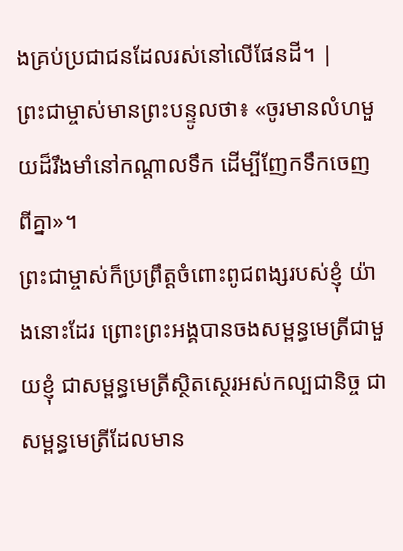ងគ្រប់ប្រជាជនដែលរស់នៅលើផែនដី។ |
ព្រះជាម្ចាស់មានព្រះបន្ទូលថា៖ «ចូរមានលំហមួយដ៏រឹងមាំនៅកណ្ដាលទឹក ដើម្បីញែកទឹកចេញពីគ្នា»។
ព្រះជាម្ចាស់ក៏ប្រព្រឹត្តចំពោះពូជពង្សរបស់ខ្ញុំ យ៉ាងនោះដែរ ព្រោះព្រះអង្គបានចងសម្ពន្ធមេត្រីជាមួយខ្ញុំ ជាសម្ពន្ធមេត្រីស្ថិតស្ថេរអស់កល្បជានិច្ច ជាសម្ពន្ធមេត្រីដែលមាន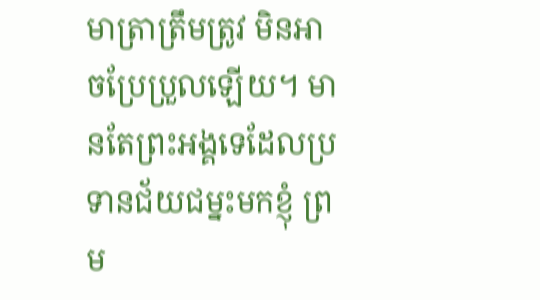មាត្រាត្រឹមត្រូវ មិនអាចប្រែប្រួលឡើយ។ មានតែព្រះអង្គទេដែលប្រទានជ័យជម្នះមកខ្ញុំ ព្រម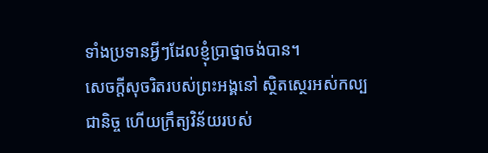ទាំងប្រទានអ្វីៗដែលខ្ញុំប្រាថ្នាចង់បាន។
សេចក្ដីសុចរិតរបស់ព្រះអង្គនៅ ស្ថិតស្ថេរអស់កល្បជានិច្ច ហើយក្រឹត្យវិន័យរបស់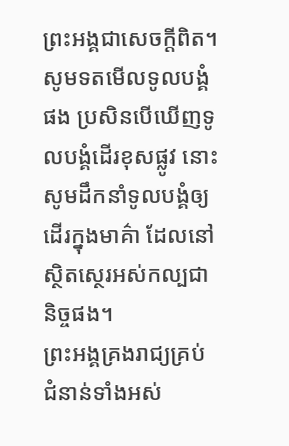ព្រះអង្គជាសេចក្ដីពិត។
សូមទតមើលទូលបង្គំផង ប្រសិនបើឃើញទូលបង្គំដើរខុសផ្លូវ នោះសូមដឹកនាំទូលបង្គំឲ្យដើរក្នុងមាគ៌ា ដែលនៅស្ថិតស្ថេរអស់កល្បជានិច្ចផង។
ព្រះអង្គគ្រងរាជ្យគ្រប់ជំនាន់ទាំងអស់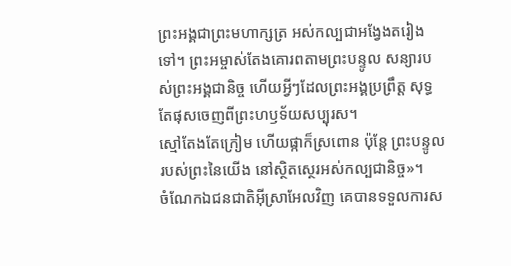ព្រះអង្គជាព្រះមហាក្សត្រ អស់កល្បជាអង្វែងតរៀងទៅ។ ព្រះអម្ចាស់តែងគោរពតាមព្រះបន្ទូល សន្យារបស់ព្រះអង្គជានិច្ច ហើយអ្វីៗដែលព្រះអង្គប្រព្រឹត្ត សុទ្ធតែផុសចេញពីព្រះហឫទ័យសប្បុរស។
ស្មៅតែងតែក្រៀម ហើយផ្កាក៏ស្រពោន ប៉ុន្តែ ព្រះបន្ទូលរបស់ព្រះនៃយើង នៅស្ថិតស្ថេរអស់កល្បជានិច្ច»។
ចំណែកឯជនជាតិអ៊ីស្រាអែលវិញ គេបានទទួលការស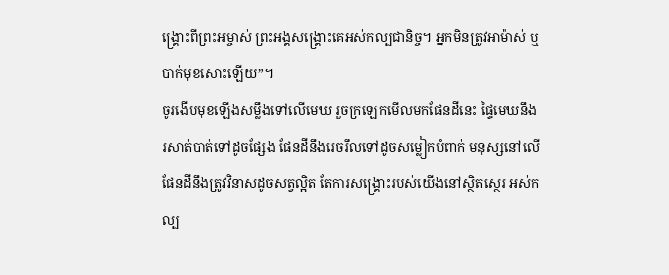ង្គ្រោះពីព្រះអម្ចាស់ ព្រះអង្គសង្គ្រោះគេអស់កល្បជានិច្ច។ អ្នកមិនត្រូវអាម៉ាស់ ឬបាក់មុខសោះឡើយ”។
ចូរងើបមុខឡើងសម្លឹងទៅលើមេឃ រួចក្រឡេកមើលមកផែនដីនេះ ផ្ទៃមេឃនឹងរសាត់បាត់ទៅដូចផ្សែង ផែនដីនឹងរេចរឹលទៅដូចសម្លៀកបំពាក់ មនុស្សនៅលើផែនដីនឹងត្រូវវិនាសដូចសត្វល្អិត តែការសង្គ្រោះរបស់យើងនៅស្ថិតស្ថេរ អស់កល្ប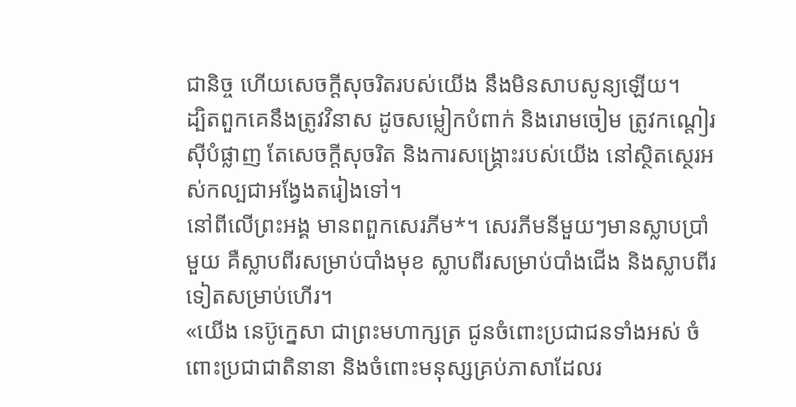ជានិច្ច ហើយសេចក្ដីសុចរិតរបស់យើង នឹងមិនសាបសូន្យឡើយ។
ដ្បិតពួកគេនឹងត្រូវវិនាស ដូចសម្លៀកបំពាក់ និងរោមចៀម ត្រូវកណ្ដៀរស៊ីបំផ្លាញ តែសេចក្ដីសុចរិត និងការសង្គ្រោះរបស់យើង នៅស្ថិតស្ថេរអស់កល្បជាអង្វែងតរៀងទៅ។
នៅពីលើព្រះអង្គ មានពពួកសេរភីម*។ សេរភីមនីមួយៗមានស្លាបប្រាំមួយ គឺស្លាបពីរសម្រាប់បាំងមុខ ស្លាបពីរសម្រាប់បាំងជើង និងស្លាបពីរទៀតសម្រាប់ហើរ។
«យើង នេប៊ូក្នេសា ជាព្រះមហាក្សត្រ ជូនចំពោះប្រជាជនទាំងអស់ ចំពោះប្រជាជាតិនានា និងចំពោះមនុស្សគ្រប់ភាសាដែលរ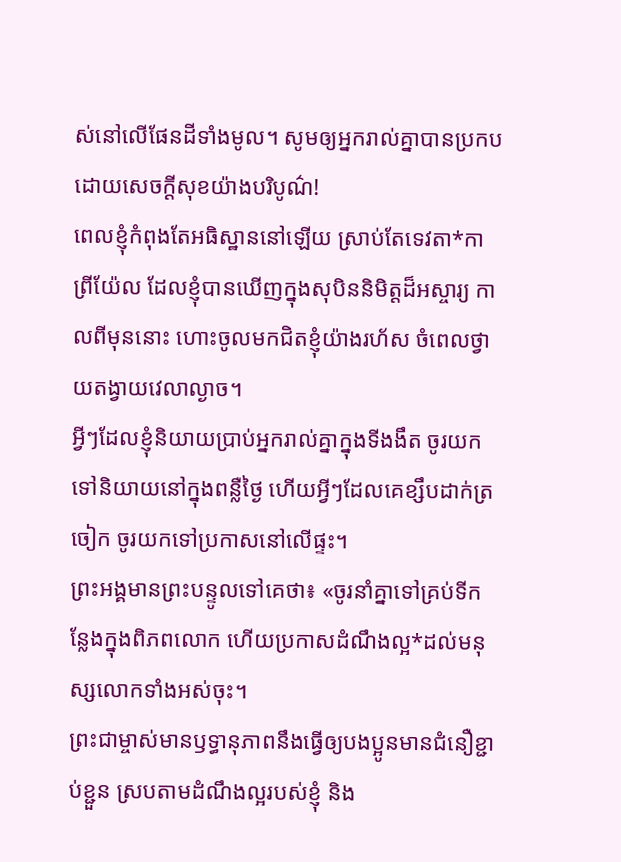ស់នៅលើផែនដីទាំងមូល។ សូមឲ្យអ្នករាល់គ្នាបានប្រកបដោយសេចក្ដីសុខយ៉ាងបរិបូណ៌!
ពេលខ្ញុំកំពុងតែអធិស្ឋាននៅឡើយ ស្រាប់តែទេវតា*កាព្រីយ៉ែល ដែលខ្ញុំបានឃើញក្នុងសុបិននិមិត្តដ៏អស្ចារ្យ កាលពីមុននោះ ហោះចូលមកជិតខ្ញុំយ៉ាងរហ័ស ចំពេលថ្វាយតង្វាយវេលាល្ងាច។
អ្វីៗដែលខ្ញុំនិយាយប្រាប់អ្នករាល់គ្នាក្នុងទីងងឹត ចូរយកទៅនិយាយនៅក្នុងពន្លឺថ្ងៃ ហើយអ្វីៗដែលគេខ្សឹបដាក់ត្រចៀក ចូរយកទៅប្រកាសនៅលើផ្ទះ។
ព្រះអង្គមានព្រះបន្ទូលទៅគេថា៖ «ចូរនាំគ្នាទៅគ្រប់ទីកន្លែងក្នុងពិភពលោក ហើយប្រកាសដំណឹងល្អ*ដល់មនុស្សលោកទាំងអស់ចុះ។
ព្រះជាម្ចាស់មានឫទ្ធានុភាពនឹងធ្វើឲ្យបងប្អូនមានជំនឿខ្ជាប់ខ្ជួន ស្របតាមដំណឹងល្អរបស់ខ្ញុំ និង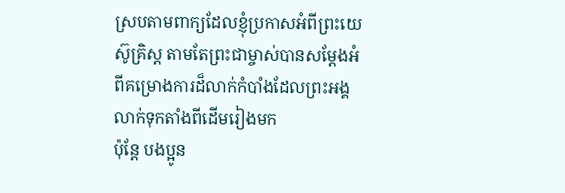ស្របតាមពាក្យដែលខ្ញុំប្រកាសអំពីព្រះយេស៊ូគ្រិស្ត តាមតែព្រះជាម្ចាស់បានសម្តែងអំពីគម្រោងការដ៏លាក់កំបាំងដែលព្រះអង្គលាក់ទុកតាំងពីដើមរៀងមក
ប៉ុន្តែ បងប្អូន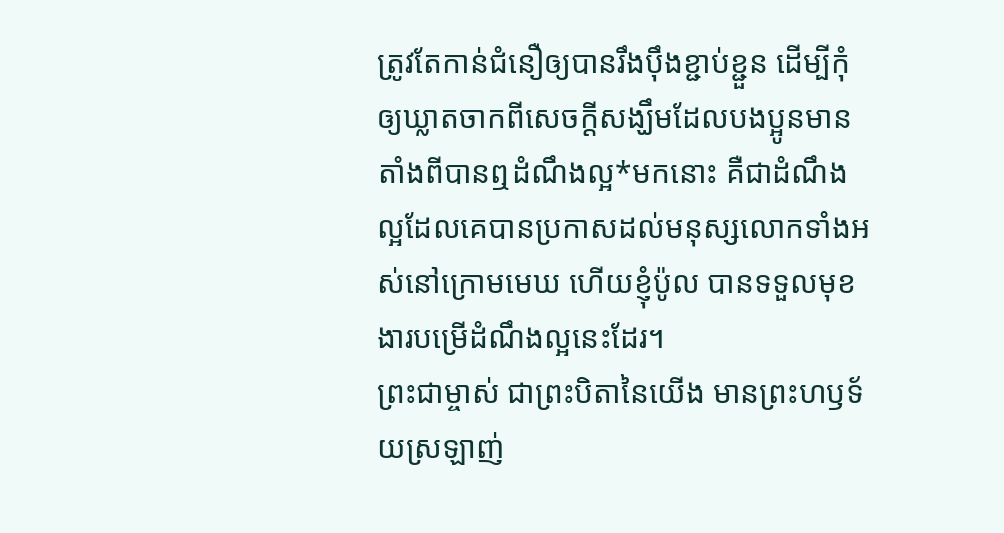ត្រូវតែកាន់ជំនឿឲ្យបានរឹងប៉ឹងខ្ជាប់ខ្ជួន ដើម្បីកុំឲ្យឃ្លាតចាកពីសេចក្ដីសង្ឃឹមដែលបងប្អូនមានតាំងពីបានឮដំណឹងល្អ*មកនោះ គឺជាដំណឹងល្អដែលគេបានប្រកាសដល់មនុស្សលោកទាំងអស់នៅក្រោមមេឃ ហើយខ្ញុំប៉ូល បានទទួលមុខងារបម្រើដំណឹងល្អនេះដែរ។
ព្រះជាម្ចាស់ ជាព្រះបិតានៃយើង មានព្រះហឫទ័យស្រឡាញ់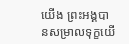យើង ព្រះអង្គបានសម្រាលទុក្ខយើ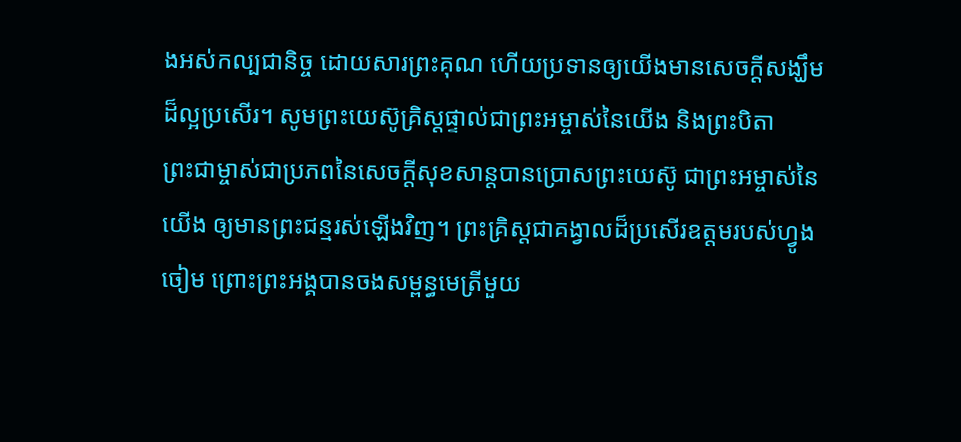ងអស់កល្បជានិច្ច ដោយសារព្រះគុណ ហើយប្រទានឲ្យយើងមានសេចក្ដីសង្ឃឹមដ៏ល្អប្រសើរ។ សូមព្រះយេស៊ូគ្រិស្តផ្ទាល់ជាព្រះអម្ចាស់នៃយើង និងព្រះបិតា
ព្រះជាម្ចាស់ជាប្រភពនៃសេចក្ដីសុខសាន្តបានប្រោសព្រះយេស៊ូ ជាព្រះអម្ចាស់នៃយើង ឲ្យមានព្រះជន្មរស់ឡើងវិញ។ ព្រះគ្រិស្តជាគង្វាលដ៏ប្រសើរឧត្ដមរបស់ហ្វូងចៀម ព្រោះព្រះអង្គបានចងសម្ពន្ធមេត្រីមួយ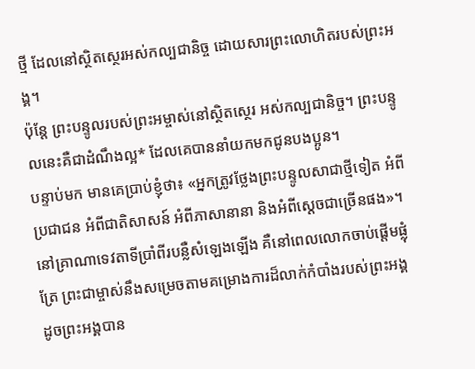ថ្មី ដែលនៅស្ថិតស្ថេរអស់កល្បជានិច្ច ដោយសារព្រះលោហិតរបស់ព្រះអង្គ។
ប៉ុន្តែ ព្រះបន្ទូលរបស់ព្រះអម្ចាស់នៅស្ថិតស្ថេរ អស់កល្បជានិច្ច។ ព្រះបន្ទូលនេះគឺជាដំណឹងល្អ* ដែលគេបាននាំយកមកជូនបងប្អូន។
បន្ទាប់មក មានគេប្រាប់ខ្ញុំថា៖ «អ្នកត្រូវថ្លែងព្រះបន្ទូលសាជាថ្មីទៀត អំពីប្រជាជន អំពីជាតិសាសន៍ អំពីភាសានានា និងអំពីស្ដេចជាច្រើនផង»។
នៅគ្រាណាទេវតាទីប្រាំពីរបន្លឺសំឡេងឡើង គឺនៅពេលលោកចាប់ផ្ដើមផ្លុំត្រែ ព្រះជាម្ចាស់នឹងសម្រេចតាមគម្រោងការដ៏លាក់កំបាំងរបស់ព្រះអង្គ ដូចព្រះអង្គបាន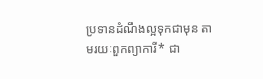ប្រទានដំណឹងល្អទុកជាមុន តាមរយៈពួកព្យាការី* ជា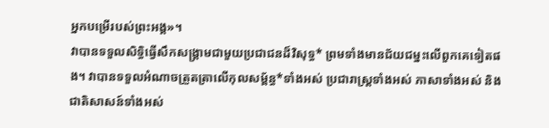អ្នកបម្រើរបស់ព្រះអង្គ»។
វាបានទទួលសិទ្ធិធ្វើសឹកសង្គ្រាមជាមួយប្រជាជនដ៏វិសុទ្ធ* ព្រមទាំងមានជ័យជម្នះលើពួកគេទៀតផង។ វាបានទទួលអំណាចត្រួតត្រាលើកុលសម្ព័ន្ធ*ទាំងអស់ ប្រជារាស្ត្រទាំងអស់ ភាសាទាំងអស់ និងជាតិសាសន៍ទាំងអស់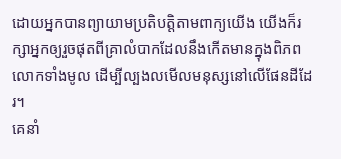ដោយអ្នកបានព្យាយាមប្រតិបត្តិតាមពាក្យយើង យើងក៏រក្សាអ្នកឲ្យរួចផុតពីគ្រាលំបាកដែលនឹងកើតមានក្នុងពិភពលោកទាំងមូល ដើម្បីល្បងលមើលមនុស្សនៅលើផែនដីដែរ។
គេនាំ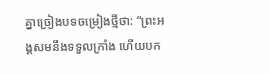គ្នាច្រៀងបទចម្រៀងថ្មីថា: “ព្រះអង្គសមនឹងទទួលក្រាំង ហើយបក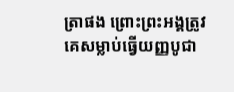ត្រាផង ព្រោះព្រះអង្គត្រូវគេសម្លាប់ធ្វើយញ្ញបូជា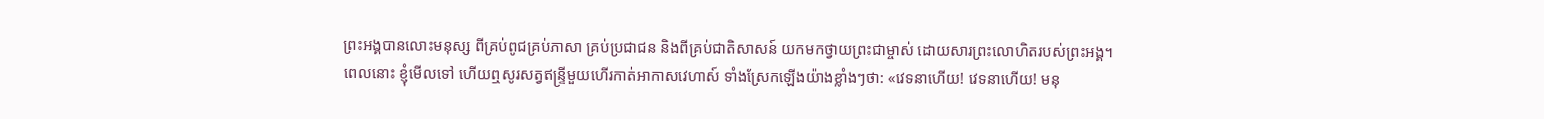ព្រះអង្គបានលោះមនុស្ស ពីគ្រប់ពូជគ្រប់ភាសា គ្រប់ប្រជាជន និងពីគ្រប់ជាតិសាសន៍ យកមកថ្វាយព្រះជាម្ចាស់ ដោយសារព្រះលោហិតរបស់ព្រះអង្គ។
ពេលនោះ ខ្ញុំមើលទៅ ហើយឮសូរសត្វឥន្ទ្រីមួយហើរកាត់អាកាសវេហាស៍ ទាំងស្រែកឡើងយ៉ាងខ្លាំងៗថា: «វេទនាហើយ! វេទនាហើយ! មនុ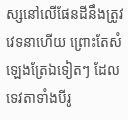ស្សនៅលើផែនដីនឹងត្រូវវេទនាហើយ ព្រោះតែសំឡេងត្រែឯទៀតៗ ដែលទេវតាទាំងបីរូ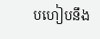បហៀបនឹង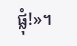ផ្លុំ!»។